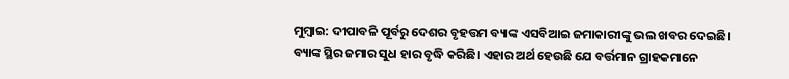ମୁମ୍ବାଇ: ଦୀପାବଳି ପୂର୍ବରୁ ଦେଶର ବୃହତ୍ତମ ବ୍ୟାଙ୍କ ଏସବିଆଇ ଜମାକାରୀଙ୍କୁ ଭଲ ଖବର ଦେଇଛି। ବ୍ୟାଙ୍କ ସ୍ଥିର ଜମାର ସୁଧ ହାର ବୃଦ୍ଧି କରିଛି। ଏହାର ଅର୍ଥ ହେଉଛି ଯେ ବର୍ତ୍ତମାନ ଗ୍ରାହକମାନେ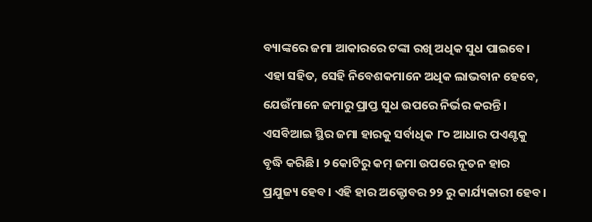ବ୍ୟାଙ୍କରେ ଜମା ଆକାରରେ ଟଙ୍କା ରଖି ଅଧିକ ସୁଧ ପାଇବେ। ଏହା ସହିତ, ସେହି ନିବେଶକମାନେ ଅଧିକ ଲାଭବାନ ହେବେ, ଯେଉଁମାନେ ଜମାରୁ ପ୍ରାପ୍ତ ସୁଧ ଉପରେ ନିର୍ଭର କରନ୍ତି।
ଏସବିଆଇ ସ୍ଥିର ଜମା ହାରକୁ ସର୍ବାଧିକ ୮୦ ଆଧାର ପଏଣ୍ଟକୁ ବୃଦ୍ଧି କରିଛି। ୨ କୋଟିରୁ କମ୍ ଜମା ଉପରେ ନୂତନ ହାର ପ୍ରଯୁଜ୍ୟ ହେବ। ଏହି ହାର ଅକ୍ଟୋବର ୨୨ ରୁ କାର୍ଯ୍ୟକାରୀ ହେବ।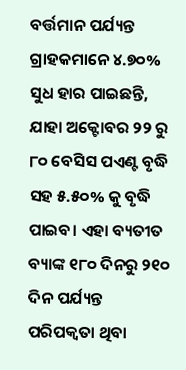ବର୍ତ୍ତମାନ ପର୍ଯ୍ୟନ୍ତ ଗ୍ରାହକମାନେ ୪.୭୦% ସୁଧ ହାର ପାଇଛନ୍ତି, ଯାହା ଅକ୍ଟୋବର ୨୨ ରୁ ୮୦ ବେସିସ ପଏଣ୍ଟ ବୃଦ୍ଧି ସହ ୫.୫୦% କୁ ବୃଦ୍ଧି ପାଇବ। ଏହା ବ୍ୟତୀତ ବ୍ୟାଙ୍କ ୧୮୦ ଦିନରୁ ୨୧୦ ଦିନ ପର୍ଯ୍ୟନ୍ତ ପରିପକ୍ୱତା ଥିବା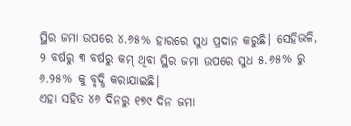ସ୍ଥିର ଜମା ଉପରେ ୪.୬୫% ହାରରେ ସୁଧ ପ୍ରଦାନ କରୁଛି। ସେହିଭଳି, ୨ ବର୍ଷରୁ ୩ ବର୍ଷରୁ କମ୍ ଥିବା ସ୍ଥିର ଜମା ଉପରେ ସୁଧ ୫.୬୫% ରୁ ୬.୨୫% କୁ ବୃଦ୍ଧି କରାଯାଇଛି।
ଏହା ସହିତ ୪୬ ଦିନରୁ ୧୭୯ ଦିନ ଜମା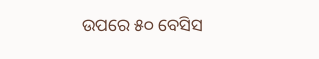ଉପରେ ୫୦ ବେସିସ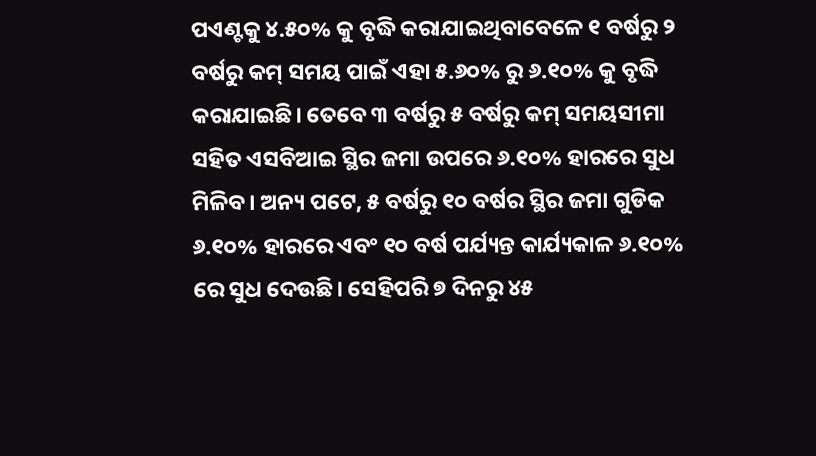ପଏଣ୍ଟକୁ ୪.୫୦% କୁ ବୃଦ୍ଧି କରାଯାଇଥିବାବେଳେ ୧ ବର୍ଷରୁ ୨ ବର୍ଷରୁ କମ୍ ସମୟ ପାଇଁ ଏହା ୫.୬୦% ରୁ ୬.୧୦% କୁ ବୃଦ୍ଧି କରାଯାଇଛି। ତେବେ ୩ ବର୍ଷରୁ ୫ ବର୍ଷରୁ କମ୍ ସମୟସୀମା ସହିତ ଏସବିଆଇ ସ୍ଥିର ଜମା ଉପରେ ୬.୧୦% ହାରରେ ସୁଧ ମିଳିବ। ଅନ୍ୟ ପଟେ, ୫ ବର୍ଷରୁ ୧୦ ବର୍ଷର ସ୍ଥିର ଜମା ଗୁଡିକ ୬.୧୦% ହାରରେ ଏବଂ ୧୦ ବର୍ଷ ପର୍ଯ୍ୟନ୍ତ କାର୍ଯ୍ୟକାଳ ୬.୧୦% ରେ ସୁଧ ଦେଉଛି। ସେହିପରି ୭ ଦିନରୁ ୪୫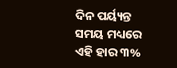ଦିନ ପର୍ୟ୍ୟନ୍ତ ସମୟ ମଧ୍ୟରେ ଏହି ହାର ୩%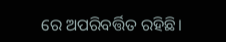ରେ ଅପରିବର୍ତ୍ତିତ ରହିଛି।